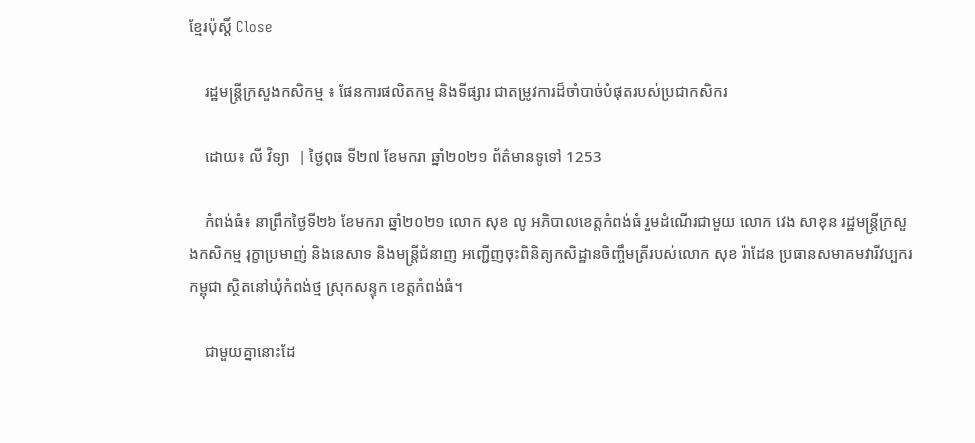ខ្មែរប៉ុស្ដិ៍ Close

    រដ្ឋមន្រ្តីក្រសួងកសិកម្ម ៖ ផែនការផលិតកម្ម និងទីផ្សារ ជាតម្រូវការដ៏ចាំបាច់បំផុតរបស់ប្រជាកសិករ

    ដោយ៖ លី វិទ្យា  | ថ្ងៃពុធ ទី២៧ ខែមករា ឆ្នាំ២០២១ ព័ត៌មានទូទៅ 1253

    កំពង់ធំ៖ នាព្រឹកថ្ងៃទី២៦ ខែមករា ឆ្នាំ២០២១ លោក សុខ លូ អភិបាលខេត្តកំពង់ធំ រួមដំណើរជាមួយ លោក វេង សាខុន រដ្ឋមន្រ្តីក្រសួងកសិកម្ម រុក្ខាប្រមាញ់ និងនេសាទ និងមន្រ្តីជំនាញ អញ្ជើញចុះពិនិត្យកសិដ្ឋានចិញ្ចឹមត្រីរបស់លោក សុខ រ៉ាដែន ប្រធានសមាគមវារីវប្បករកម្ពុជា ស្ថិតនៅឃុំកំពង់ថ្ម ស្រុកសន្ទុក ខេត្តកំពង់ធំ។

    ជាមួយគ្នានោះដែ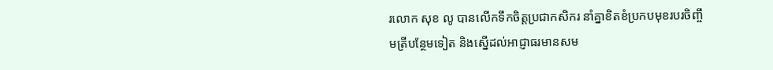រលោក សុខ លូ បានលើកទឹកចិត្តប្រជាកសិករ នាំគ្នាខិតខំប្រកបមុខរបរចិញ្ចឹមត្រីបន្ថែមទៀត និងស្នើដល់អាជ្ញាធរមានសម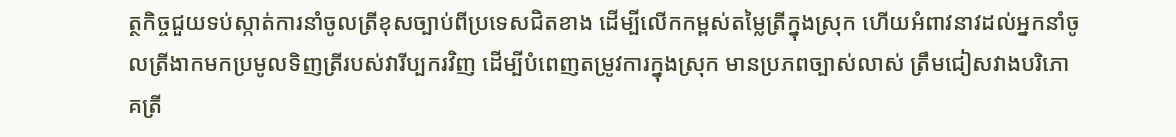ត្ថកិច្ចជួយទប់ស្កាត់ការនាំចូលត្រីខុសច្បាប់ពីប្រទេសជិតខាង ដើម្បីលើកកម្ពស់តម្លៃត្រីក្នុងស្រុក ហើយអំពាវនាវដល់អ្នកនាំចូលត្រីងាកមកប្រមូលទិញត្រីរបស់វារីប្បករវិញ ដើម្បីបំពេញតម្រូវការក្នុងស្រុក មានប្រភពច្បាស់លាស់ ត្រឹមជៀសវាងបរិភោគត្រី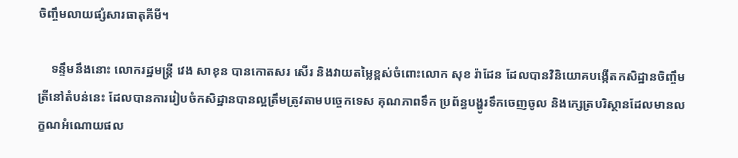ចិញ្ចឹមលាយផ្សំសារធាតុគីមី។

    ទន្ទឹមនឹងនោះ លោករដ្ឋមន្រ្តី វេង សាខុន បានកោតសរ សើរ និងវាយតម្លៃខ្ពស់ចំពោះលោក សុខ រ៉ាដែន ដែលបានវិនិយោគបង្កើតកសិដ្ឋានចិញ្ចឹមត្រីនៅតំបន់នេះ ដែលបានការរៀបចំកសិដ្ឋានបានល្អត្រឹមត្រូវតាមបច្ចេកទេស គុណភាពទឹក ប្រព័ន្ធបង្ហូរទឹកចេញចូល និងក្សេត្របរិស្ថានដែលមានលក្ខណអំណោយផល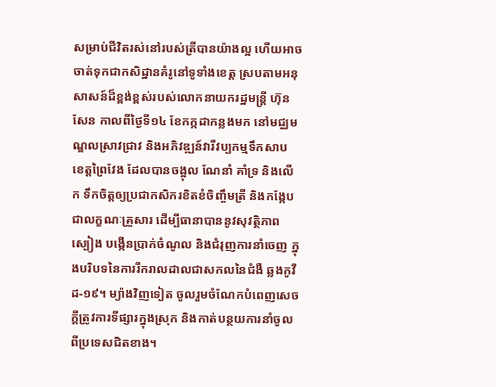សម្រាប់ជីវិតរស់នៅរបស់ត្រីបានយ៉ាងល្អ ហើយអាចចាត់ទុកជាកសិដ្ឋានគំរូនៅទូទាំងខេត្ត ស្របតាមអនុសាសន៍ដ៏ខ្ពង់ខ្ពស់របស់លោកនាយករដ្ឋមន្ត្រី ហ៊ុន សែន កាលពីថ្ងៃទី១៤ ខែកក្កដាកន្លងមក នៅមជ្ឈមណ្ឌលស្រាវជ្រាវ និងអភិវឌ្ឍន៍វារីវប្បកម្មទឹកសាប ខេត្តព្រៃវែង ដែលបានចង្អុល ណែនាំ គាំទ្រ និងលើក ទឹកចិត្តឲ្យប្រជាកសិករខិតខំចិញ្ចឹមត្រី និងកង្កែបជាលក្ខណៈគ្រួសារ ដើម្បីធានាបាននូវសុវត្ថិភាពស្បៀង បង្កើនប្រាក់ចំណូល និងជំរុញការនាំចេញ ក្នុងបរិបទនៃការរីករាលដាលជាសកលនៃជំងឺ ឆ្លងកូវីដ-១៩។ ម្យ៉ាងវិញទៀត ចូលរួមចំណែកបំពេញសេចក្តីត្រូវការទីផ្សារក្នុងស្រុក និងកាត់បន្ថយការនាំចូលពីប្រទេសជិតខាង។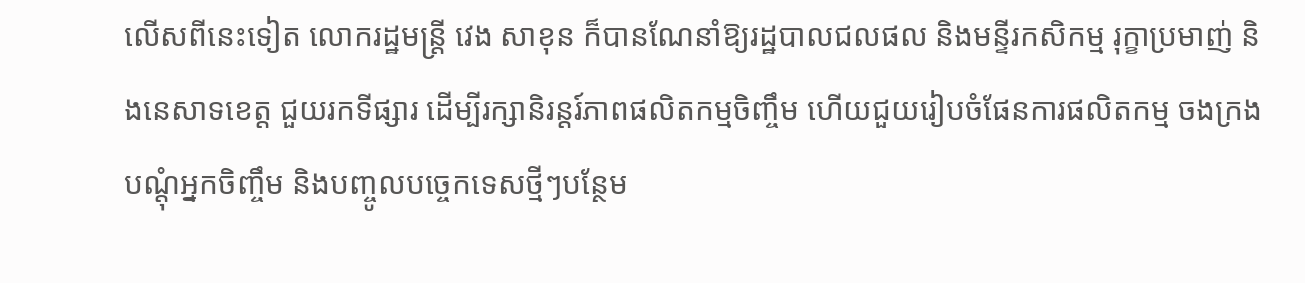លើសពីនេះទៀត លោករដ្ឋមន្ត្រី វេង សាខុន ក៏បានណែនាំឱ្យរដ្ឋបាលជលផល និងមន្ទីរកសិកម្ម រុក្ខាប្រមាញ់ និងនេសាទខេត្ត ជួយរកទីផ្សារ ដើម្បីរក្សានិរន្តរ៍ភាពផលិតកម្មចិញ្ចឹម ហើយជួយរៀបចំផែនការផលិតកម្ម ចងក្រងបណ្តុំអ្នកចិញ្ចឹម និងបញ្ចូលបច្ចេកទេសថ្មីៗបន្ថែម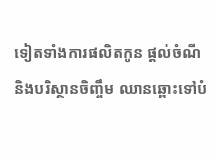ទៀតទាំងការផលិតកូន ផ្តល់ចំណី និងបរិស្ថានចិញ្ចឹម ឈានឆ្ពោះទៅបំ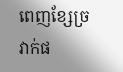ពេញខ្សែច្រវាក់ផ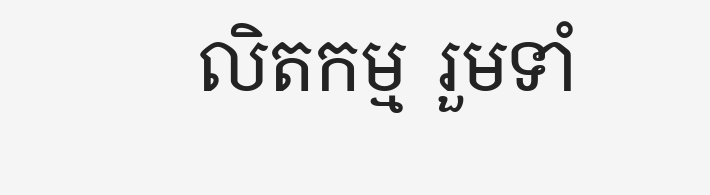លិតកម្ម រួមទាំ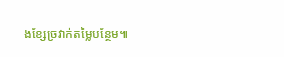ងខ្សែច្រវាក់តម្លៃបន្ថែម៕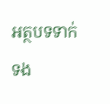អត្ថបទទាក់ទង